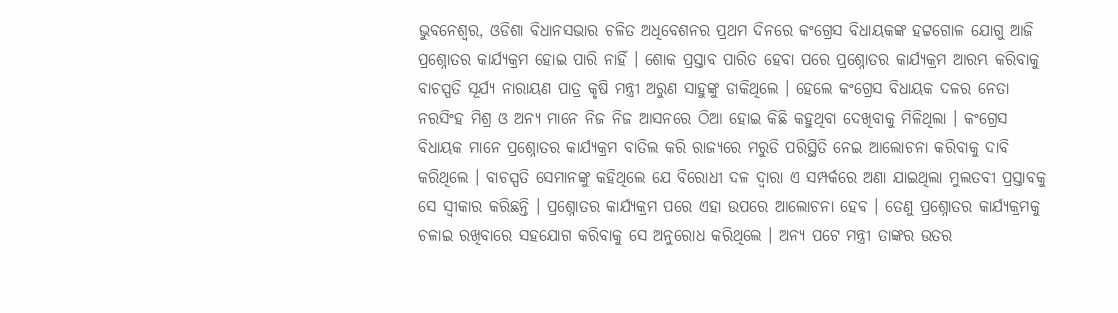ଭୁବନେଶ୍ୱର, ଓଡିଶା ବିଧାନସଭାର ଚଳିତ ଅଧିବେଶନର ପ୍ରଥମ ଦିନରେ କଂଗ୍ରେସ ବିଧାୟକଙ୍କ ହଟ୍ଟଗୋଳ ଯୋଗୁ ଆଜି ପ୍ରଶ୍ନୋତର କାର୍ଯ୍ୟକ୍ରମ ହୋଇ ପାରି ନାହିଁ । ଶୋକ ପ୍ରସ୍ତାବ ପାରିତ ହେବା ପରେ ପ୍ରଶ୍ନୋତର କାର୍ଯ୍ୟକ୍ରମ ଆରମ୍ଭ କରିବାକୁ ବାଚସ୍ପତି ସୂର୍ଯ୍ୟ ନାରାୟଣ ପାତ୍ର କୃଷି ମନ୍ତ୍ରୀ ଅରୁଣ ସାହୁଙ୍କୁ ଡାକିଥିଲେ । ହେଲେ କଂଗ୍ରେସ ବିଧାୟକ ଦଳର ନେତା ନରସିଂହ ମିଶ୍ର ଓ ଅନ୍ୟ ମାନେ ନିଜ ନିଜ ଆସନରେ ଠିଆ ହୋଇ କିଛି କହୁଥିବା ଦେଖିବାକୁ ମିଳିଥିଲା । କଂଗ୍ରେସ ବିଧାୟକ ମାନେ ପ୍ରଶ୍ନୋତର କାର୍ଯ୍ୟକ୍ରମ ବାତିଲ କରି ରାଜ୍ୟରେ ମରୁଡି ପରିସ୍ଥିତି ନେଇ ଆଲୋଚନା କରିବାକୁ ଦାବି କରିଥିଲେ । ବାଚସ୍ପତି ସେମାନଙ୍କୁ କହିଥିଲେ ଯେ ବିରୋଧୀ ଦଳ ଦ୍ୱାରା ଏ ସମ୍ପର୍କରେ ଅଣା ଯାଇଥିଲା ମୁଲତବୀ ପ୍ରସ୍ତାବକୁ ସେ ସ୍ୱୀକାର କରିଛନ୍ତି । ପ୍ରଶ୍ନୋତର କାର୍ଯ୍ୟକ୍ରମ ପରେ ଏହା ଉପରେ ଆଲୋଚନା ହେବ । ତେଣୁ ପ୍ରଶ୍ନୋତର କାର୍ଯ୍ୟକ୍ରମକୁ ଚଳାଇ ରଖିବାରେ ସହଯୋଗ କରିବାକୁ ସେ ଅନୁରୋଧ କରିଥିଲେ । ଅନ୍ୟ ପଟେ ମନ୍ତ୍ରୀ ତାଙ୍କର ଉତର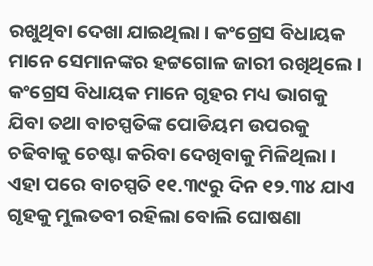ରଖୁଥିବା ଦେଖା ଯାଇଥିଲା । କଂଗ୍ରେସ ବିଧାୟକ ମାନେ ସେମାନଙ୍କର ହଟ୍ଟଗୋଳ ଜାରୀ ରଖିଥିଲେ । କଂଗ୍ରେସ ବିଧାୟକ ମାନେ ଗୃହର ମଧ୍ୟ ଭାଗକୁ ଯିବା ତଥା ବାଚସ୍ପତିଙ୍କ ପୋଡିୟମ ଉପରକୁ ଚଢିବାକୁ ଚେଷ୍ଟା କରିବା ଦେଖିବାକୁ ମିଳିଥିଲା । ଏହା ପରେ ବାଚସ୍ପତି ୧୧.୩୯ରୁ ଦିନ ୧୨.୩୪ ଯାଏ ଗୃହକୁ ମୁଲତବୀ ରହିଲା ବୋଲି ଘୋଷଣା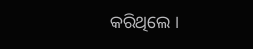କରିଥିଲେ ।